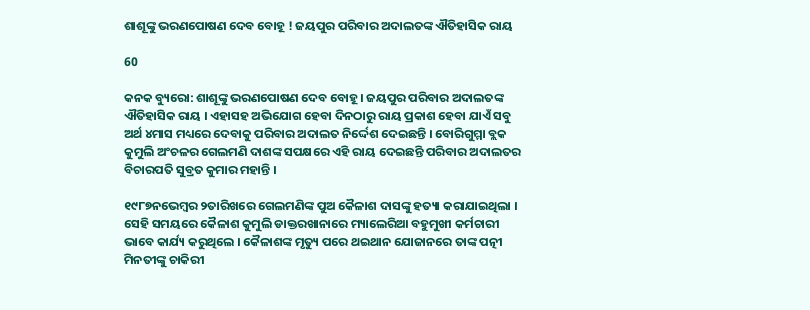ଶାଶୂଙ୍କୁ ଭରଣପୋଷଣ ଦେବ ବୋହୂ ! ଜୟପୁର ପରିବାର ଅଦାଲତଙ୍କ ଐତିହାସିକ ରାୟ

60

କନକ ବ୍ୟୁରୋ: ଶାଶୂଙ୍କୁ ଭରଣପୋଷଣ ଦେବ ବୋହୂ । ଜୟପୁର ପରିବାର ଅଦାଲତଙ୍କ ଐତିହାସିକ ରାୟ । ଏହାସହ ଅଭିଯୋଗ ହେବା ଦିନଠାରୁ ରାୟ ପ୍ରକାଶ ହେବା ଯାଏଁ ସବୁ ଅର୍ଥ ୪ମାସ ମଧ୍ୟରେ ଦେବାକୁ ପରିବାର ଅଦାଲତ ନିର୍ଦ୍ଦେଶ ଦେଇଛନ୍ତି । ବୋରିଗୁମ୍ମା ବ୍ଲକ କୁମୁଲି ଅଂଚଳର ଗେଲମଣି ଦାଶଙ୍କ ସପକ୍ଷରେ ଏହି ରାୟ ଦେଇଛନ୍ତି ପରିବାର ଅଦାଲତର ବିଚାରପତି ସୁବ୍ରତ କୁମାର ମହାନ୍ତି ।

୧୯୮୭ନଭେମ୍ବର ୨ତାରିଖରେ ଗେଲମଣିଙ୍କ ପୁଅ କୈଳାଶ ଦାସଙ୍କୁ ହତ୍ୟା କରାଯାଇଥିଲା । ସେହି ସମୟରେ କୈଳାଶ କୁମୁଲି ଡାକ୍ତରଖାନାରେ ମ୍ୟାଲେରିଆ ବହୁମୁଖୀ କର୍ମଚାରୀ ଭାବେ କାର୍ଯ୍ୟ କରୁଥିଲେ । କୈଳାଶଙ୍କ ମୃତ୍ୟୁ ପରେ ଥଇଥାନ ଯୋଜାନରେ ତାଙ୍କ ପତ୍ନୀ ମିନତୀଙ୍କୁ ଚାକିରୀ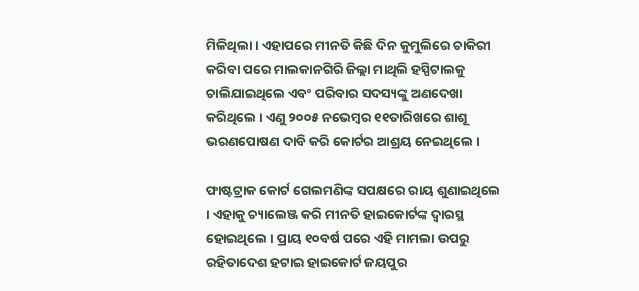ମିଳିଥିଲା । ଏହାପରେ ମୀନତି କିଛି ଦିନ କୁମୁଲିରେ ଚାକିରୀ କରିବା ପରେ ମାଲକାନଗିରି ଜିଲ୍ଲା ମାଥିଲି ହସ୍ପିଟାଲକୁ ଚାଲିଯାଇଥିଲେ ଏବଂ ପରିବାର ସଦସ୍ୟଙ୍କୁ ଅଣଦେଖା କରିଥିଲେ । ଏଣୁ ୨୦୦୫ ନଭେମ୍ବର ୧୧ତାରିଖରେ ଶାଶୂ ଭରଣପୋଷଣ ଦାବି କରି କୋର୍ଟର ଆଶ୍ରୟ ନେଇଥିଲେ ।

ଫାଷ୍ଟଟ୍ରାକ କୋର୍ଟ ଗେଲମଣିଙ୍କ ସପକ୍ଷରେ ରାୟ ଶୁଣାଇଥିଲେ । ଏହାକୁ ଚ୍ୟାଲେଞ୍ଜ କରି ମୀନତି ହାଇକୋର୍ଟଙ୍କ ଦ୍ୱାରସ୍ଥ ହୋଇଥିଲେ । ପ୍ରାୟ ୧୦ବର୍ଷ ପରେ ଏହି ମାମଲା ଉପରୁ ରହିତାଦେଶ ହଟାଇ ହାଇକୋର୍ଟ ଜୟପୁର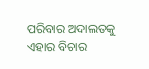ପରିବାର ଅଦାଲତକୁ ଏହାର ବିଚାର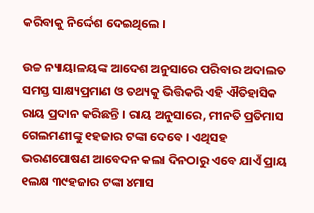କରିବାକୁ ନିର୍ଦ୍ଦେଶ ଦେଇଥିଲେ ।

ଉଚ୍ଚ ନ୍ୟାୟାଳୟଙ୍କ ଆଦେଶ ଅନୁସାରେ ପରିବାର ଅଦାଲତ ସମସ୍ତ ସାକ୍ଷ୍ୟପ୍ରମାଣ ଓ ତଥ୍ୟକୁ ଭିତ୍ତିକରି ଏହି ଐତିହାସିକ ରାୟ ପ୍ରଦାନ କରିଛନ୍ତି । ରାୟ ଅନୁସାରେ, ମୀନତି ପ୍ରତିମାସ ଗେଲମଣୀଙ୍କୁ ୧ହଜାର ଟଙ୍କା ଦେବେ । ଏଥିସହ ଭରଣପୋଷଣ ଆବେଦନ କଲା ଦିନଠାରୁ ଏବେ ଯାଏଁ ପ୍ରାୟ ୧ଲକ୍ଷ ୩୯ହଜାର ଟଙ୍କା ୪ମାସ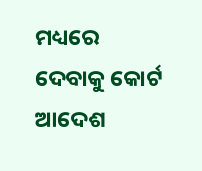ମଧ୍ୟରେ ଦେବାକୁ କୋର୍ଟ ଆଦେଶ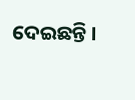ଦେଇଛନ୍ତି ।